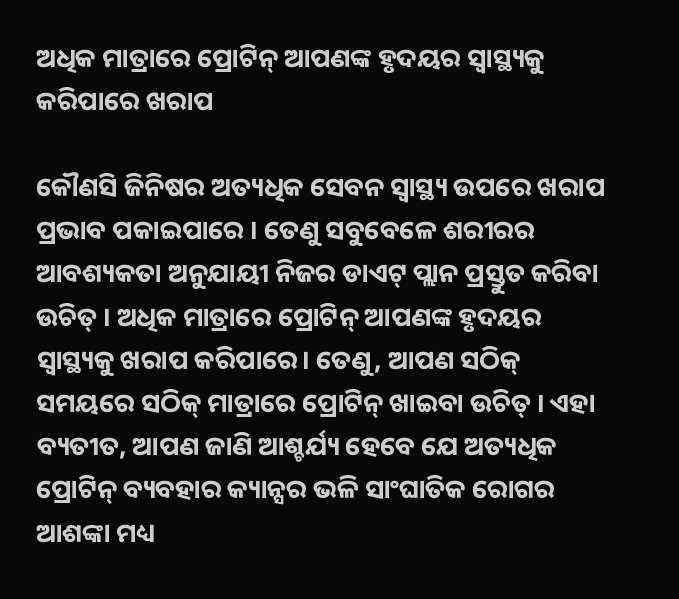ଅଧିକ ମାତ୍ରାରେ ପ୍ରୋଟିନ୍ ଆପଣଙ୍କ ହୃଦୟର ସ୍ୱାସ୍ଥ୍ୟକୁ କରିପାରେ ଖରାପ

କୌଣସି ଜିନିଷର ଅତ୍ୟଧିକ ସେବନ ସ୍ୱାସ୍ଥ୍ୟ ଉପରେ ଖରାପ ପ୍ରଭାବ ପକାଇପାରେ । ତେଣୁ ସବୁବେଳେ ଶରୀରର ଆବଶ୍ୟକତା ଅନୁଯାୟୀ ନିଜର ଡାଏଟ୍ ପ୍ଲାନ ପ୍ରସ୍ତୁତ କରିବା ଉଚିତ୍ । ଅଧିକ ମାତ୍ରାରେ ପ୍ରୋଟିନ୍ ଆପଣଙ୍କ ହୃଦୟର ସ୍ୱାସ୍ଥ୍ୟକୁ ଖରାପ କରିପାରେ। ତେଣୁ, ଆପଣ ସଠିକ୍ ସମୟରେ ସଠିକ୍ ମାତ୍ରାରେ ପ୍ରୋଟିନ୍ ଖାଇବା ଉଚିତ୍ । ଏହା ବ୍ୟତୀତ, ଆପଣ ଜାଣି ଆଶ୍ଚର୍ଯ୍ୟ ହେବେ ଯେ ଅତ୍ୟଧିକ ପ୍ରୋଟିନ୍ ବ୍ୟବହାର କ୍ୟାନ୍ସର ଭଳି ସାଂଘାତିକ ରୋଗର ଆଶଙ୍କା ମଧ୍ୟ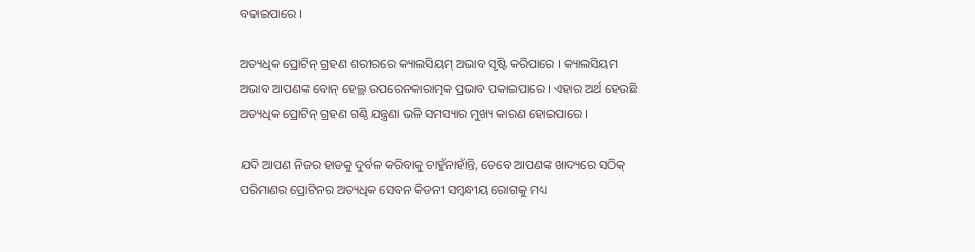ବଢାଇପାରେ ।

ଅତ୍ୟଧିକ ପ୍ରୋଟିନ୍ ଗ୍ରହଣ ଶରୀରରେ କ୍ୟାଲସିୟମ୍ ଅଭାବ ସୃଷ୍ଟି କରିପାରେ । କ୍ୟାଲସିୟମ ଅଭାବ ଆପଣଙ୍କ ବୋନ୍ ହେଲ୍ଥ ଉପରେନକାରାତ୍ମକ ପ୍ରଭାବ ପକାଇପାରେ । ଏହାର ଅର୍ଥ ହେଉଛି ଅତ୍ୟଧିକ ପ୍ରୋଟିନ୍ ଗ୍ରହଣ ଗଣ୍ଠି ଯନ୍ତ୍ରଣା ଭଳି ସମସ୍ୟାର ମୁଖ୍ୟ କାରଣ ହୋଇପାରେ ।

ଯଦି ଆପଣ ନିଜର ହାଡକୁ ଦୁର୍ବଳ କରିବାକୁ ଚାହୁଁନାହାଁନ୍ତି, ତେବେ ଆପଣଙ୍କ ଖାଦ୍ୟରେ ସଠିକ୍ ପରିମାଣର ପ୍ରୋଟିନର ଅତ୍ୟଧିକ ସେବନ କିଡନୀ ସମ୍ବନ୍ଧୀୟ ରୋଗକୁ ମଧ୍ୟ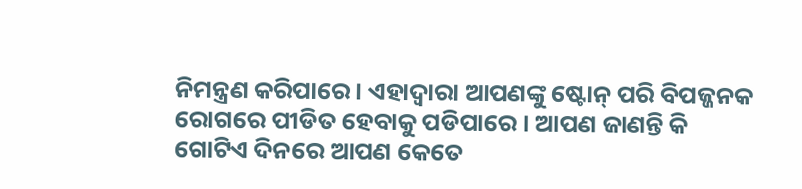ନିମନ୍ତ୍ରଣ କରିପାରେ । ଏହାଦ୍ୱାରା ଆପଣଙ୍କୁ ଷ୍ଟୋନ୍ ପରି ବିପଜ୍ଜନକ ରୋଗରେ ପୀଡିତ ହେବାକୁ ପଡିପାରେ । ଆପଣ ଜାଣନ୍ତି କି ଗୋଟିଏ ଦିନରେ ଆପଣ କେତେ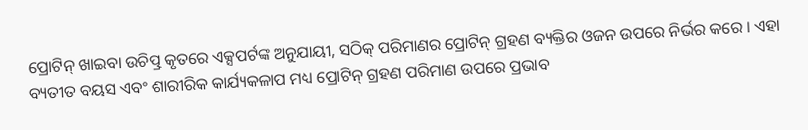ପ୍ରୋଟିନ୍ ଖାଇବା ଉଚିତ୍ପ୍ର କୃତରେ ଏକ୍ସପର୍ଟଙ୍କ ଅନୁଯାୟୀ, ସଠିକ୍ ପରିମାଣର ପ୍ରୋଟିନ୍ ଗ୍ରହଣ ବ୍ୟକ୍ତିର ଓଜନ ଉପରେ ନିର୍ଭର କରେ । ଏହା ବ୍ୟତୀତ ବୟସ ଏବଂ ଶାରୀରିକ କାର୍ଯ୍ୟକଳାପ ମଧ୍ୟ ପ୍ରୋଟିନ୍ ଗ୍ରହଣ ପରିମାଣ ଉପରେ ପ୍ରଭାବ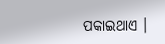ପକାଇଥାଏ ।